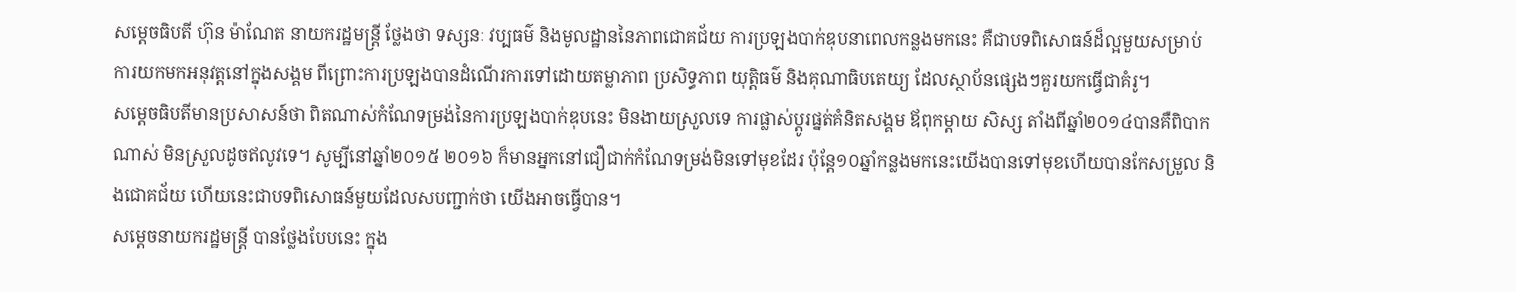សម្តេចធិបតី ហ៊ុន ម៉ាណែត នាយករដ្ឋមន្ត្រី ថ្លែងថា ទស្សនៈ វប្បធម៌ និងមូលដ្ឋាននៃភាពជោគជ័យ ការប្រឡងបាក់ឌុបនាពេលកន្លងមកនេះ គឺជាបទពិសោធន៍ដ៏ល្អមួយសម្រាប់ការយកមកអនុវត្តនៅក្នុងសង្គម ពីព្រោះការប្រឡងបានដំណើរការទៅដោយតម្លាភាព ប្រសិទ្ធភាព យុត្តិធម៌ និងគុណាធិបតេយ្យ ដែលស្ថាប័នផ្សេងៗគួរយកធ្វើជាគំរូ។
សម្តេចធិបតីមានប្រសាសន៍ថា ពិតណាស់កំណែទម្រង់នៃការប្រឡងបាក់ឌុបនេះ មិនងាយស្រួលទេ ការផ្លាស់ប្តូរផ្នត់គំនិតសង្គម ឪពុកម្តាយ សិស្ស តាំងពីឆ្នាំ២០១៤បានគឺពិបាកណាស់ មិនស្រួលដូចឥលូវទេ។ សូម្បីនៅឆ្នាំ២០១៥ ២០១៦ ក៏មានអ្នកនៅជឿជាក់កំណែទម្រង់មិនទៅមុខដែរ ប៉ុន្តែ១០ឆ្នាំកន្លងមកនេះយើងបានទៅមុខហើយបានកែសម្រួល និងជោគជ័យ ហើយនេះជាបទពិសោធន៍មួយដែលសបញ្ជាក់ថា យើងអាចធ្វើបាន។
សម្តេចនាយករដ្ឋមន្ត្រី បានថ្លែងបែបនេះ ក្នុង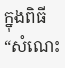ក្នុងពិធី“សំណេះ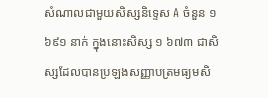សំណាលជាមួយសិស្សនិទ្ទេស A ចំនួន ១ ៦៩១ នាក់ ក្នុងនោះសិស្ស ១ ៦៧៣ ជាសិស្សដែលបានប្រឡងសញ្ញាបត្រមធ្យមសិ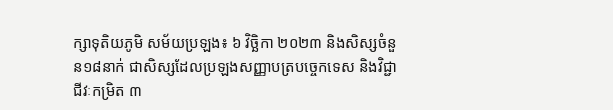ក្សាទុតិយភូមិ សម័យប្រឡង៖ ៦ វិច្ឆិកា ២០២៣ និងសិស្សចំនួន១៨នាក់ ជាសិស្សដែលប្រឡងសញ្ញាបត្របច្ចេកទេស និងវិជ្ជាជីវៈកម្រិត ៣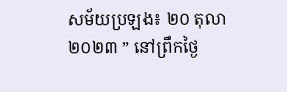សម័យប្រឡង៖ ២០ តុលា ២០២៣ ” នៅព្រឹកថ្ងៃ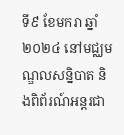ទី៩ ខែមករា ឆ្នាំ២០២៤ នៅមជ្ឈមណ្ឌលសន្និបាត និងពិព័រណ៍អន្តរជា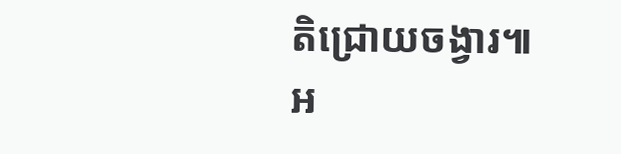តិជ្រោយចង្វារ៕
អ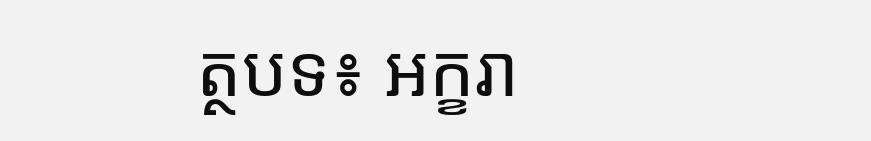ត្ថបទ៖ អក្ខរា